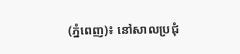(ភ្នំពេញ)៖ នៅសាលប្រជុំ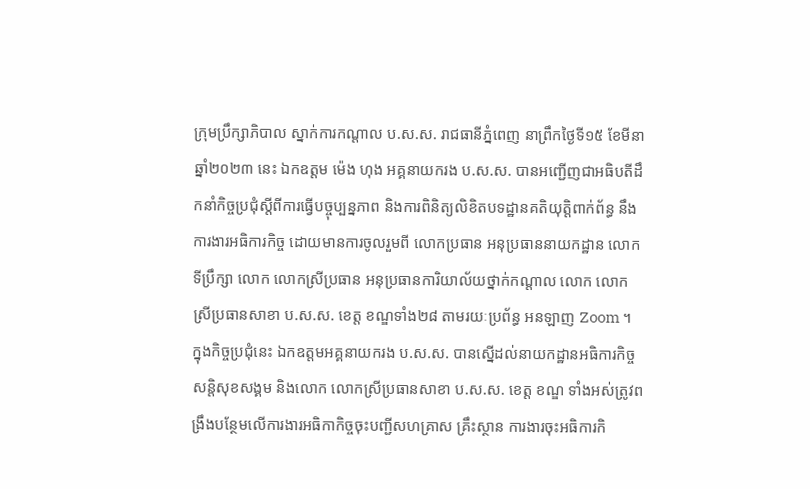ក្រុមប្រឹក្សាភិបាល ស្នាក់ការកណ្ដាល ប.ស.ស. រាជធានីភ្នំពេញ នាព្រឹកថ្ងៃទី១៥ ខែមីនា ឆ្នាំ២០២៣ នេះ ឯកឧត្តម ម៉េង ហុង អគ្គនាយករង ប.ស.ស. បានអញ្ជើញជាអធិបតីដឹកនាំកិច្ចប្រជុំស្តីពីការធ្វើបច្ចុប្បន្នភាព និងការពិនិត្យលិខិតបទដ្ឋានគតិយុត្តិពាក់ព័ន្ធ នឹងការងារអធិការកិច្ច ដោយមានការចូលរួមពី លោកប្រធាន អនុប្រធាននាយកដ្ឋាន លោកទីប្រឹក្សា លោក លោកស្រីប្រធាន អនុប្រធានការិយាល័យថ្នាក់កណ្តាល លោក លោកស្រីប្រធានសាខា ប.ស.ស. ខេត្ត ខណ្ឌទាំង២៨ តាមរយៈប្រព័ន្ធ អនឡាញ Zoom ។
ក្នុងកិច្ចប្រជុំនេះ ឯកឧត្តមអគ្គនាយករង ប.ស.ស. បានស្នើដល់នាយកដ្ឋានអធិការកិច្ចសន្តិសុខសង្គម និងលោក លោកស្រីប្រធានសាខា ប.ស.ស. ខេត្ត ខណ្ឌ ទាំងអស់ត្រូវពង្រឹងបន្ថែមលើការងារអធិកាកិច្ចចុះបញ្ជីសហគ្រាស គ្រឹះស្ថាន ការងារចុះអធិការកិ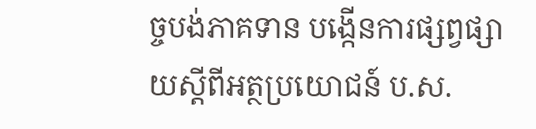ច្ចបង់ភាគទាន បង្កើនការផ្សព្វផ្សាយស្តីពីអត្ថប្រយោជន៍ ប.ស.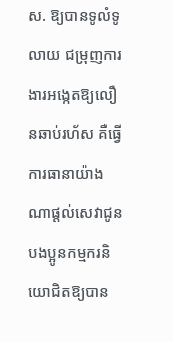ស. ឱ្យបានទូលំទូលាយ ជម្រុញការងារអង្កេតឱ្យលឿនឆាប់រហ័ស គឺធ្វើការធានាយ៉ាងណាផ្តល់សេវាជូនបងប្អូនកម្មករនិយោជិតឱ្យបាន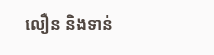លឿន និងទាន់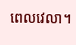ពេលវេលា។